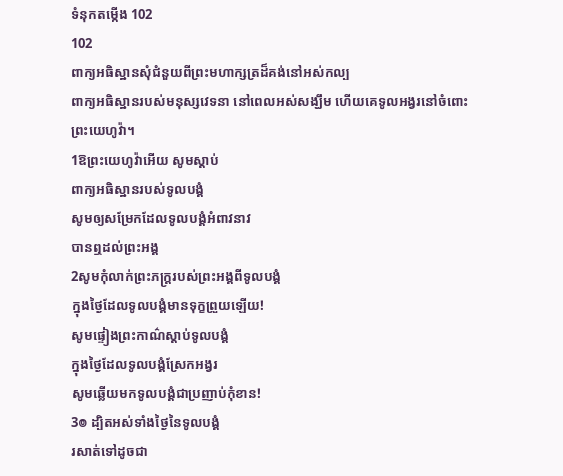ទំនុកតម្កើង 102
102
ពាក្យអធិស្ឋានសុំជំនួយពីព្រះមហាក្សត្រដ៏គង់នៅអស់កល្ប
ពាក្យអធិស្ឋានរបស់មនុស្សវេទនា នៅពេលអស់សង្ឃឹម ហើយគេទូលអង្វរនៅចំពោះព្រះយេហូវ៉ា។
1ឱព្រះយេហូវ៉ាអើយ សូមស្តាប់
ពាក្យអធិស្ឋានរបស់ទូលបង្គំ
សូមឲ្យសម្រែកដែលទូលបង្គំអំពាវនាវ
បានឮដល់ព្រះអង្គ
2សូមកុំលាក់ព្រះភក្ត្ររបស់ព្រះអង្គពីទូលបង្គំ
ក្នុងថ្ងៃដែលទូលបង្គំមានទុក្ខព្រួយឡើយ!
សូមផ្ទៀងព្រះកាណ៌ស្ដាប់ទូលបង្គំ
ក្នុងថ្ងៃដែលទូលបង្គំស្រែកអង្វរ
សូមឆ្លើយមកទូលបង្គំជាប្រញាប់កុំខាន!
3៙ ដ្បិតអស់ទាំងថ្ងៃនៃទូលបង្គំ
រសាត់ទៅដូចជា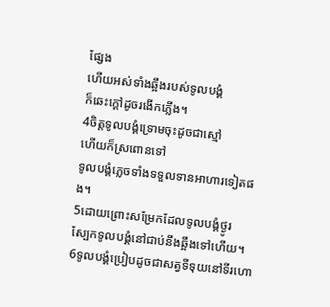ផ្សែង
ហើយអស់ទាំងឆ្អឹងរបស់ទូលបង្គំ
ក៏ឆេះក្តៅដូចរងើកភ្លើង។
4ចិត្តទូលបង្គំទ្រោមចុះដូចជាស្មៅ
ហើយក៏ស្រពោនទៅ
ទូលបង្គំភ្លេចទាំងទទួលទានអាហារទៀតផង។
5ដោយព្រោះសម្រែកដែលទូលបង្គំថ្ងូរ
ស្បែកទូលបង្គំនៅជាប់នឹងឆ្អឹងទៅហើយ។
6ទូលបង្គំប្រៀបដូចជាសត្វទីទុយនៅទីរហោ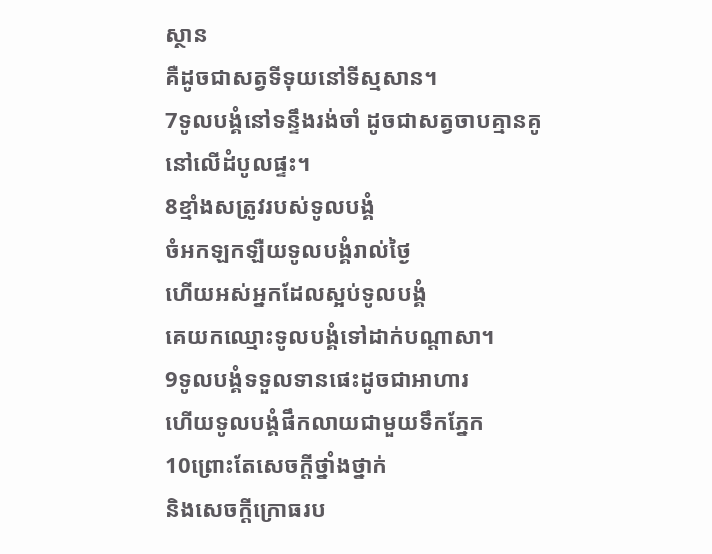ស្ថាន
គឺដូចជាសត្វទីទុយនៅទីស្មសាន។
7ទូលបង្គំនៅទន្ទឹងរង់ចាំ ដូចជាសត្វចាបគ្មានគូ
នៅលើដំបូលផ្ទះ។
8ខ្មាំងសត្រូវរបស់ទូលបង្គំ
ចំអកឡកឡឺយទូលបង្គំរាល់ថ្ងៃ
ហើយអស់អ្នកដែលស្អប់ទូលបង្គំ
គេយកឈ្មោះទូលបង្គំទៅដាក់បណ្ដាសា។
9ទូលបង្គំទទួលទានផេះដូចជាអាហារ
ហើយទូលបង្គំផឹកលាយជាមួយទឹកភ្នែក
10ព្រោះតែសេចក្ដីថ្នាំងថ្នាក់
និងសេចក្ដីក្រោធរប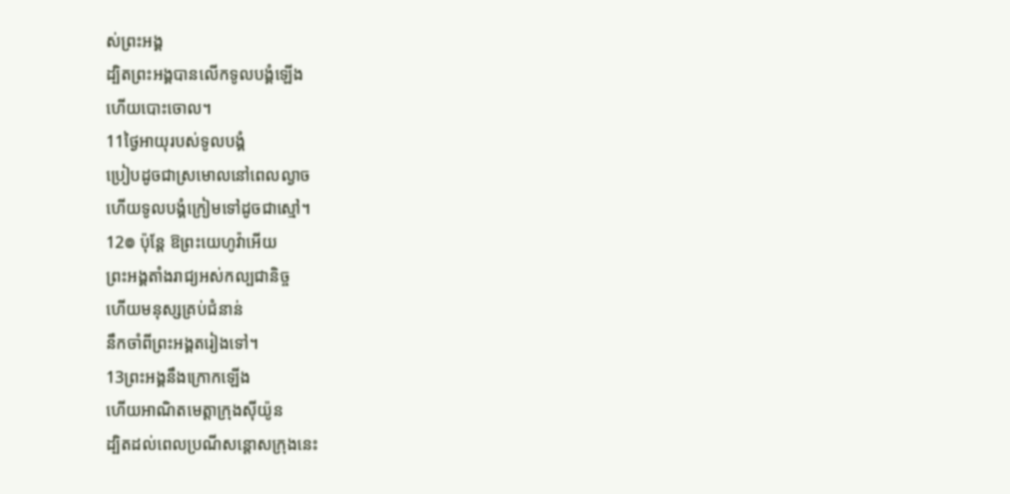ស់ព្រះអង្គ
ដ្បិតព្រះអង្គបានលើកទូលបង្គំឡើង
ហើយបោះចោល។
11ថ្ងៃអាយុរបស់ទូលបង្គំ
ប្រៀបដូចជាស្រមោលនៅពេលល្ងាច
ហើយទូលបង្គំក្រៀមទៅដូចជាស្មៅ។
12៙ ប៉ុន្តែ ឱព្រះយេហូវ៉ាអើយ
ព្រះអង្គតាំងរាជ្យអស់កល្បជានិច្ច
ហើយមនុស្សគ្រប់ជំនាន់
នឹកចាំពីព្រះអង្គតរៀងទៅ។
13ព្រះអង្គនឹងក្រោកឡើង
ហើយអាណិតមេត្តាក្រុងស៊ីយ៉ូន
ដ្បិតដល់ពេលប្រណីសន្ដោសក្រុងនេះ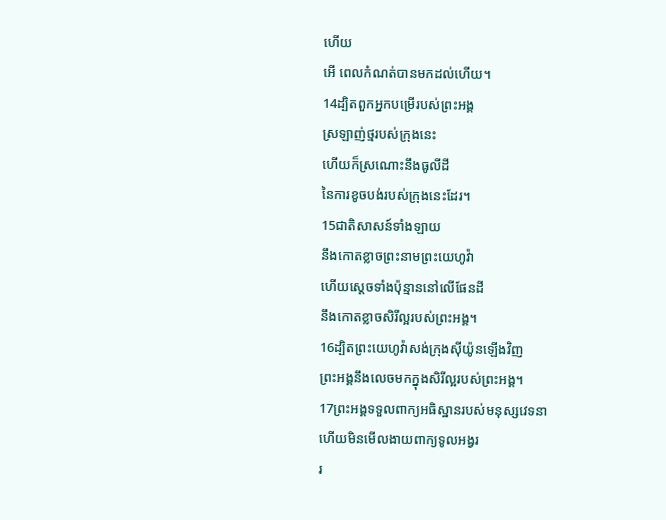ហើយ
អើ ពេលកំណត់បានមកដល់ហើយ។
14ដ្បិតពួកអ្នកបម្រើរបស់ព្រះអង្គ
ស្រឡាញ់ថ្មរបស់ក្រុងនេះ
ហើយក៏ស្រណោះនឹងធូលីដី
នៃការខូចបង់របស់ក្រុងនេះដែរ។
15ជាតិសាសន៍ទាំងឡាយ
នឹងកោតខ្លាចព្រះនាមព្រះយេហូវ៉ា
ហើយស្តេចទាំងប៉ុន្មាននៅលើផែនដី
នឹងកោតខ្លាចសិរីល្អរបស់ព្រះអង្គ។
16ដ្បិតព្រះយេហូវ៉ាសង់ក្រុងស៊ីយ៉ូនឡើងវិញ
ព្រះអង្គនឹងលេចមកក្នុងសិរីល្អរបស់ព្រះអង្គ។
17ព្រះអង្គទទួលពាក្យអធិស្ឋានរបស់មនុស្សវេទនា
ហើយមិនមើលងាយពាក្យទូលអង្វរ
រ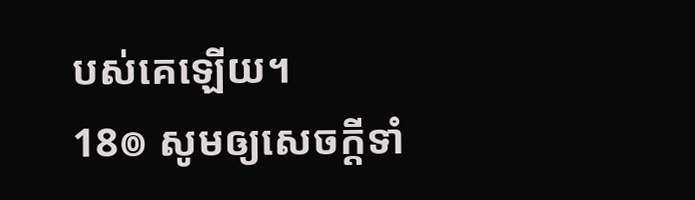បស់គេឡើយ។
18៙ សូមឲ្យសេចក្ដីទាំ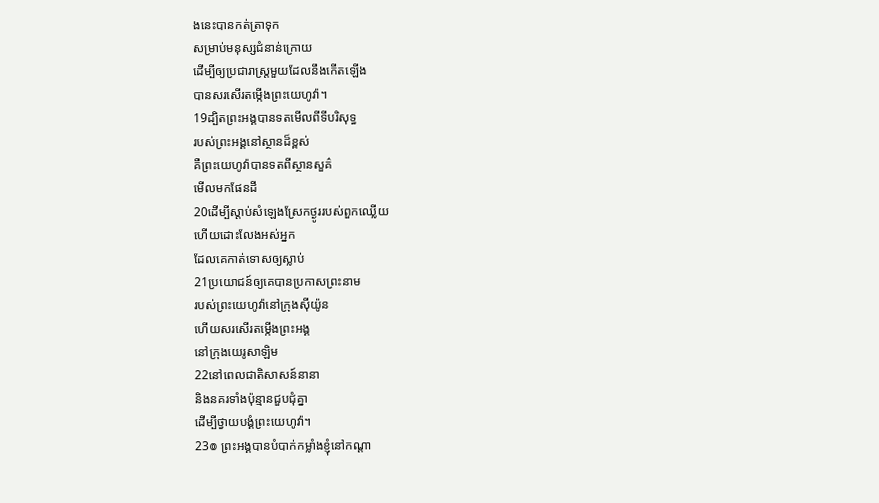ងនេះបានកត់ត្រាទុក
សម្រាប់មនុស្សជំនាន់ក្រោយ
ដើម្បីឲ្យប្រជារាស្ត្រមួយដែលនឹងកើតឡើង
បានសរសើរតម្កើងព្រះយេហូវ៉ា។
19ដ្បិតព្រះអង្គបានទតមើលពីទីបរិសុទ្ធ
របស់ព្រះអង្គនៅស្ថានដ៏ខ្ពស់
គឺព្រះយេហូវ៉ាបានទតពីស្ថានសួគ៌
មើលមកផែនដី
20ដើម្បីស្តាប់សំឡេងស្រែកថ្ងូររបស់ពួកឈ្លើយ
ហើយដោះលែងអស់អ្នក
ដែលគេកាត់ទោសឲ្យស្លាប់
21ប្រយោជន៍ឲ្យគេបានប្រកាសព្រះនាម
របស់ព្រះយេហូវ៉ានៅក្រុងស៊ីយ៉ូន
ហើយសរសើរតម្កើងព្រះអង្គ
នៅក្រុងយេរូសាឡិម
22នៅពេលជាតិសាសន៍នានា
និងនគរទាំងប៉ុន្មានជួបជុំគ្នា
ដើម្បីថ្វាយបង្គំព្រះយេហូវ៉ា។
23៙ ព្រះអង្គបានបំបាក់កម្លាំងខ្ញុំនៅកណ្ដា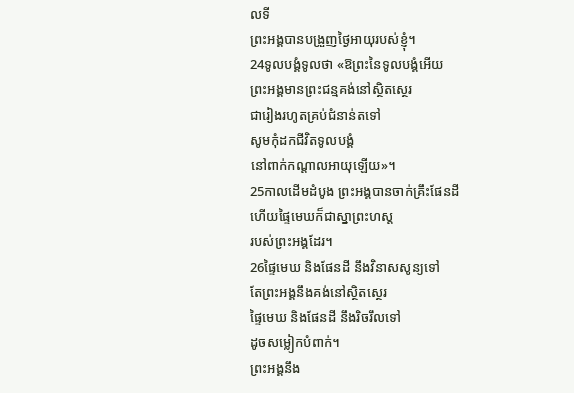លទី
ព្រះអង្គបានបង្រួញថ្ងៃអាយុរបស់ខ្ញុំ។
24ទូលបង្គំទូលថា «ឱព្រះនៃទូលបង្គំអើយ
ព្រះអង្គមានព្រះជន្មគង់នៅស្ថិតស្ថេរ
ជារៀងរហូតគ្រប់ជំនាន់តទៅ
សូមកុំដកជីវិតទូលបង្គំ
នៅពាក់កណ្ដាលអាយុឡើយ»។
25កាលដើមដំបូង ព្រះអង្គបានចាក់គ្រឹះផែនដី
ហើយផ្ទៃមេឃក៏ជាស្នាព្រះហស្ត
របស់ព្រះអង្គដែរ។
26ផ្ទៃមេឃ និងផែនដី នឹងវិនាសសូន្យទៅ
តែព្រះអង្គនឹងគង់នៅស្ថិតស្ថេរ
ផ្ទៃមេឃ និងផែនដី នឹងរិចរឹលទៅ
ដូចសម្លៀកបំពាក់។
ព្រះអង្គនឹង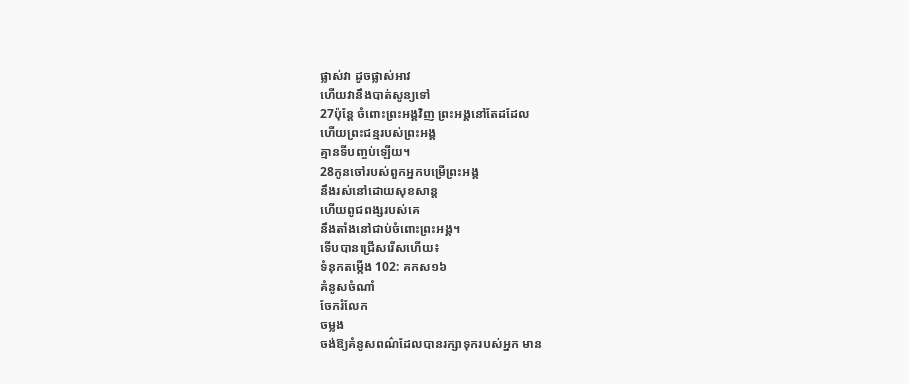ផ្លាស់វា ដូចផ្លាស់អាវ
ហើយវានឹងបាត់សូន្យទៅ
27ប៉ុន្ដែ ចំពោះព្រះអង្គវិញ ព្រះអង្គនៅតែដដែល
ហើយព្រះជន្មរបស់ព្រះអង្គ
គ្មានទីបញ្ចប់ឡើយ។
28កូនចៅរបស់ពួកអ្នកបម្រើព្រះអង្គ
នឹងរស់នៅដោយសុខសាន្ត
ហើយពូជពង្សរបស់គេ
នឹងតាំងនៅជាប់ចំពោះព្រះអង្គ។
ទើបបានជ្រើសរើសហើយ៖
ទំនុកតម្កើង 102: គកស១៦
គំនូសចំណាំ
ចែករំលែក
ចម្លង
ចង់ឱ្យគំនូសពណ៌ដែលបានរក្សាទុករបស់អ្នក មាន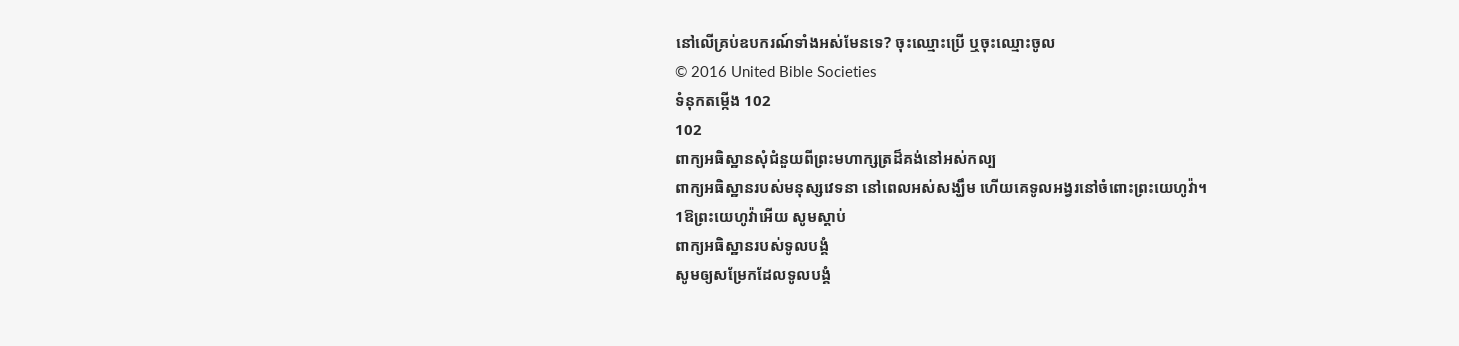នៅលើគ្រប់ឧបករណ៍ទាំងអស់មែនទេ? ចុះឈ្មោះប្រើ ឬចុះឈ្មោះចូល
© 2016 United Bible Societies
ទំនុកតម្កើង 102
102
ពាក្យអធិស្ឋានសុំជំនួយពីព្រះមហាក្សត្រដ៏គង់នៅអស់កល្ប
ពាក្យអធិស្ឋានរបស់មនុស្សវេទនា នៅពេលអស់សង្ឃឹម ហើយគេទូលអង្វរនៅចំពោះព្រះយេហូវ៉ា។
1ឱព្រះយេហូវ៉ាអើយ សូមស្តាប់
ពាក្យអធិស្ឋានរបស់ទូលបង្គំ
សូមឲ្យសម្រែកដែលទូលបង្គំ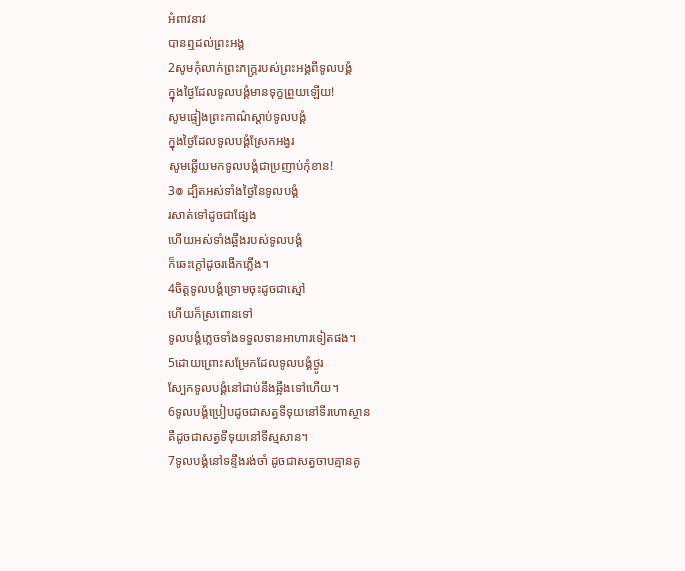អំពាវនាវ
បានឮដល់ព្រះអង្គ
2សូមកុំលាក់ព្រះភក្ត្ររបស់ព្រះអង្គពីទូលបង្គំ
ក្នុងថ្ងៃដែលទូលបង្គំមានទុក្ខព្រួយឡើយ!
សូមផ្ទៀងព្រះកាណ៌ស្ដាប់ទូលបង្គំ
ក្នុងថ្ងៃដែលទូលបង្គំស្រែកអង្វរ
សូមឆ្លើយមកទូលបង្គំជាប្រញាប់កុំខាន!
3៙ ដ្បិតអស់ទាំងថ្ងៃនៃទូលបង្គំ
រសាត់ទៅដូចជាផ្សែង
ហើយអស់ទាំងឆ្អឹងរបស់ទូលបង្គំ
ក៏ឆេះក្តៅដូចរងើកភ្លើង។
4ចិត្តទូលបង្គំទ្រោមចុះដូចជាស្មៅ
ហើយក៏ស្រពោនទៅ
ទូលបង្គំភ្លេចទាំងទទួលទានអាហារទៀតផង។
5ដោយព្រោះសម្រែកដែលទូលបង្គំថ្ងូរ
ស្បែកទូលបង្គំនៅជាប់នឹងឆ្អឹងទៅហើយ។
6ទូលបង្គំប្រៀបដូចជាសត្វទីទុយនៅទីរហោស្ថាន
គឺដូចជាសត្វទីទុយនៅទីស្មសាន។
7ទូលបង្គំនៅទន្ទឹងរង់ចាំ ដូចជាសត្វចាបគ្មានគូ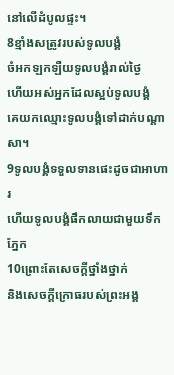នៅលើដំបូលផ្ទះ។
8ខ្មាំងសត្រូវរបស់ទូលបង្គំ
ចំអកឡកឡឺយទូលបង្គំរាល់ថ្ងៃ
ហើយអស់អ្នកដែលស្អប់ទូលបង្គំ
គេយកឈ្មោះទូលបង្គំទៅដាក់បណ្ដាសា។
9ទូលបង្គំទទួលទានផេះដូចជាអាហារ
ហើយទូលបង្គំផឹកលាយជាមួយទឹកភ្នែក
10ព្រោះតែសេចក្ដីថ្នាំងថ្នាក់
និងសេចក្ដីក្រោធរបស់ព្រះអង្គ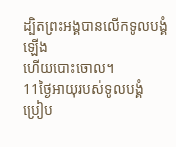ដ្បិតព្រះអង្គបានលើកទូលបង្គំឡើង
ហើយបោះចោល។
11ថ្ងៃអាយុរបស់ទូលបង្គំ
ប្រៀប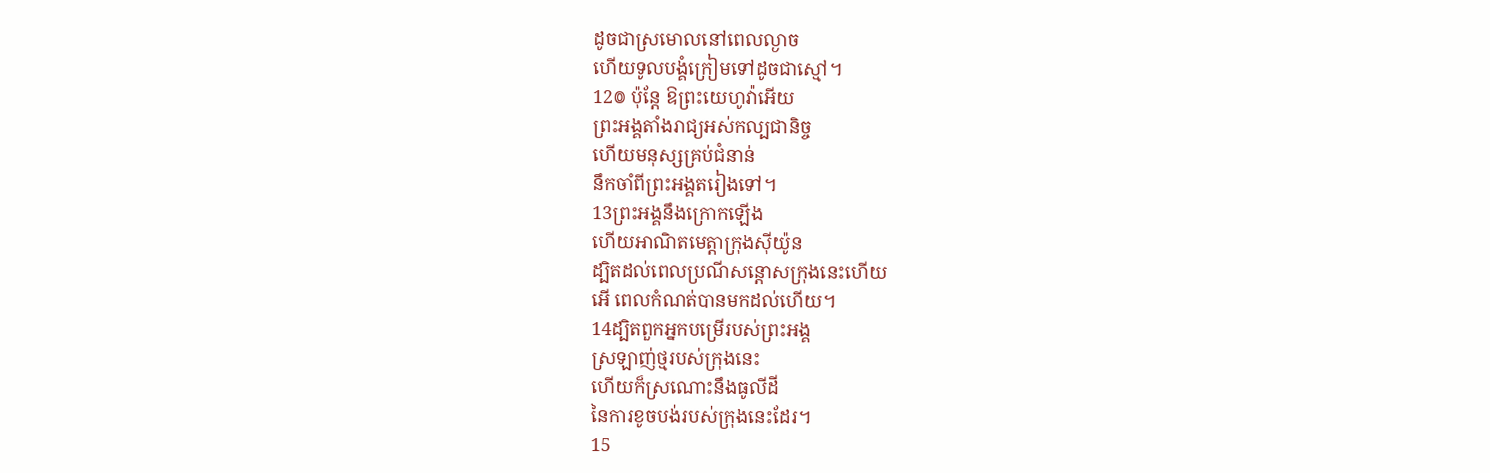ដូចជាស្រមោលនៅពេលល្ងាច
ហើយទូលបង្គំក្រៀមទៅដូចជាស្មៅ។
12៙ ប៉ុន្តែ ឱព្រះយេហូវ៉ាអើយ
ព្រះអង្គតាំងរាជ្យអស់កល្បជានិច្ច
ហើយមនុស្សគ្រប់ជំនាន់
នឹកចាំពីព្រះអង្គតរៀងទៅ។
13ព្រះអង្គនឹងក្រោកឡើង
ហើយអាណិតមេត្តាក្រុងស៊ីយ៉ូន
ដ្បិតដល់ពេលប្រណីសន្ដោសក្រុងនេះហើយ
អើ ពេលកំណត់បានមកដល់ហើយ។
14ដ្បិតពួកអ្នកបម្រើរបស់ព្រះអង្គ
ស្រឡាញ់ថ្មរបស់ក្រុងនេះ
ហើយក៏ស្រណោះនឹងធូលីដី
នៃការខូចបង់របស់ក្រុងនេះដែរ។
15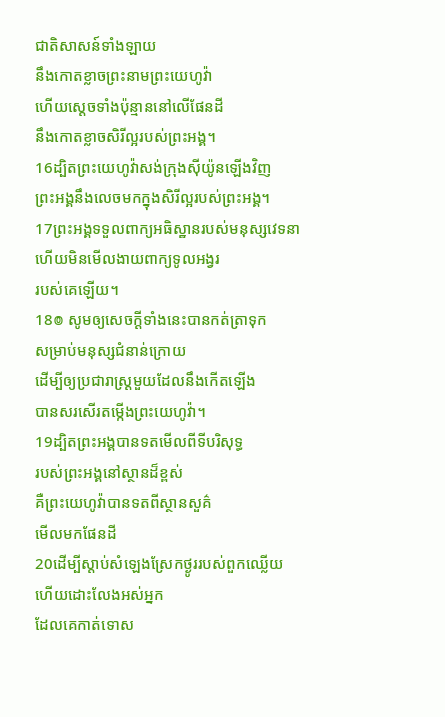ជាតិសាសន៍ទាំងឡាយ
នឹងកោតខ្លាចព្រះនាមព្រះយេហូវ៉ា
ហើយស្តេចទាំងប៉ុន្មាននៅលើផែនដី
នឹងកោតខ្លាចសិរីល្អរបស់ព្រះអង្គ។
16ដ្បិតព្រះយេហូវ៉ាសង់ក្រុងស៊ីយ៉ូនឡើងវិញ
ព្រះអង្គនឹងលេចមកក្នុងសិរីល្អរបស់ព្រះអង្គ។
17ព្រះអង្គទទួលពាក្យអធិស្ឋានរបស់មនុស្សវេទនា
ហើយមិនមើលងាយពាក្យទូលអង្វរ
របស់គេឡើយ។
18៙ សូមឲ្យសេចក្ដីទាំងនេះបានកត់ត្រាទុក
សម្រាប់មនុស្សជំនាន់ក្រោយ
ដើម្បីឲ្យប្រជារាស្ត្រមួយដែលនឹងកើតឡើង
បានសរសើរតម្កើងព្រះយេហូវ៉ា។
19ដ្បិតព្រះអង្គបានទតមើលពីទីបរិសុទ្ធ
របស់ព្រះអង្គនៅស្ថានដ៏ខ្ពស់
គឺព្រះយេហូវ៉ាបានទតពីស្ថានសួគ៌
មើលមកផែនដី
20ដើម្បីស្តាប់សំឡេងស្រែកថ្ងូររបស់ពួកឈ្លើយ
ហើយដោះលែងអស់អ្នក
ដែលគេកាត់ទោស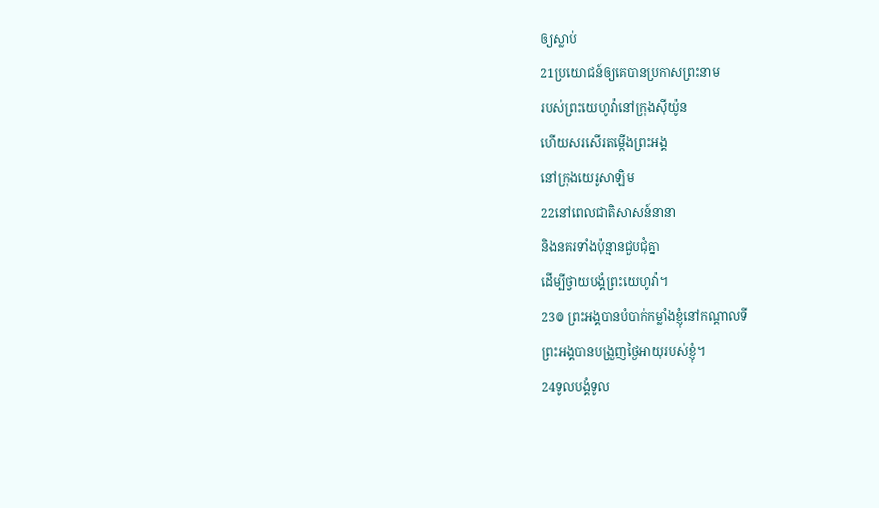ឲ្យស្លាប់
21ប្រយោជន៍ឲ្យគេបានប្រកាសព្រះនាម
របស់ព្រះយេហូវ៉ានៅក្រុងស៊ីយ៉ូន
ហើយសរសើរតម្កើងព្រះអង្គ
នៅក្រុងយេរូសាឡិម
22នៅពេលជាតិសាសន៍នានា
និងនគរទាំងប៉ុន្មានជួបជុំគ្នា
ដើម្បីថ្វាយបង្គំព្រះយេហូវ៉ា។
23៙ ព្រះអង្គបានបំបាក់កម្លាំងខ្ញុំនៅកណ្ដាលទី
ព្រះអង្គបានបង្រួញថ្ងៃអាយុរបស់ខ្ញុំ។
24ទូលបង្គំទូល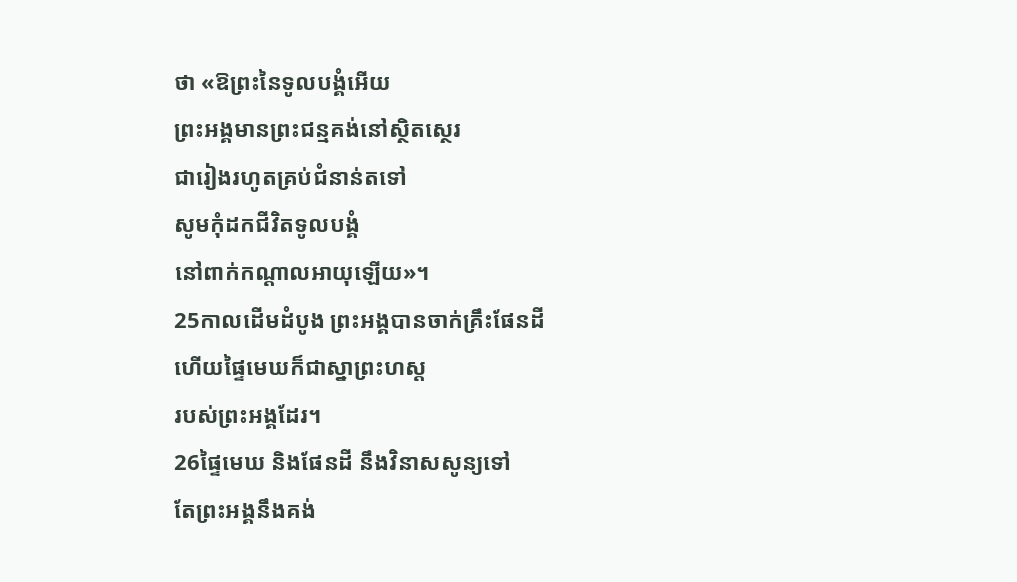ថា «ឱព្រះនៃទូលបង្គំអើយ
ព្រះអង្គមានព្រះជន្មគង់នៅស្ថិតស្ថេរ
ជារៀងរហូតគ្រប់ជំនាន់តទៅ
សូមកុំដកជីវិតទូលបង្គំ
នៅពាក់កណ្ដាលអាយុឡើយ»។
25កាលដើមដំបូង ព្រះអង្គបានចាក់គ្រឹះផែនដី
ហើយផ្ទៃមេឃក៏ជាស្នាព្រះហស្ត
របស់ព្រះអង្គដែរ។
26ផ្ទៃមេឃ និងផែនដី នឹងវិនាសសូន្យទៅ
តែព្រះអង្គនឹងគង់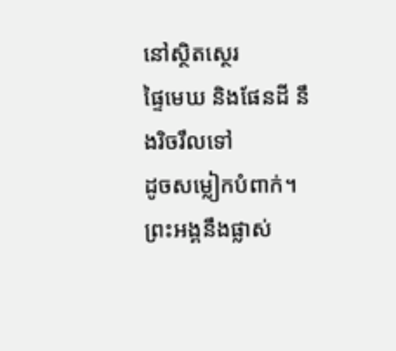នៅស្ថិតស្ថេរ
ផ្ទៃមេឃ និងផែនដី នឹងរិចរឹលទៅ
ដូចសម្លៀកបំពាក់។
ព្រះអង្គនឹងផ្លាស់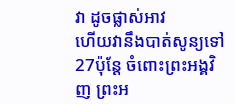វា ដូចផ្លាស់អាវ
ហើយវានឹងបាត់សូន្យទៅ
27ប៉ុន្ដែ ចំពោះព្រះអង្គវិញ ព្រះអ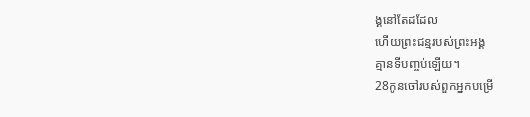ង្គនៅតែដដែល
ហើយព្រះជន្មរបស់ព្រះអង្គ
គ្មានទីបញ្ចប់ឡើយ។
28កូនចៅរបស់ពួកអ្នកបម្រើ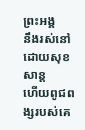ព្រះអង្គ
នឹងរស់នៅដោយសុខសាន្ត
ហើយពូជពង្សរបស់គេ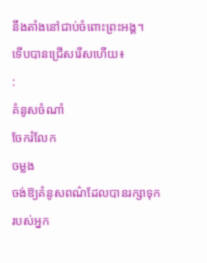នឹងតាំងនៅជាប់ចំពោះព្រះអង្គ។
ទើបបានជ្រើសរើសហើយ៖
:
គំនូសចំណាំ
ចែករំលែក
ចម្លង
ចង់ឱ្យគំនូសពណ៌ដែលបានរក្សាទុករបស់អ្នក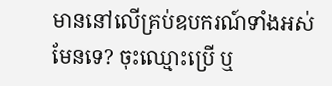មាននៅលើគ្រប់ឧបករណ៍ទាំងអស់មែនទេ? ចុះឈ្មោះប្រើ ឬ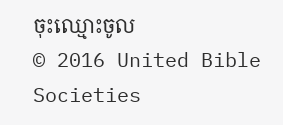ចុះឈ្មោះចូល
© 2016 United Bible Societies